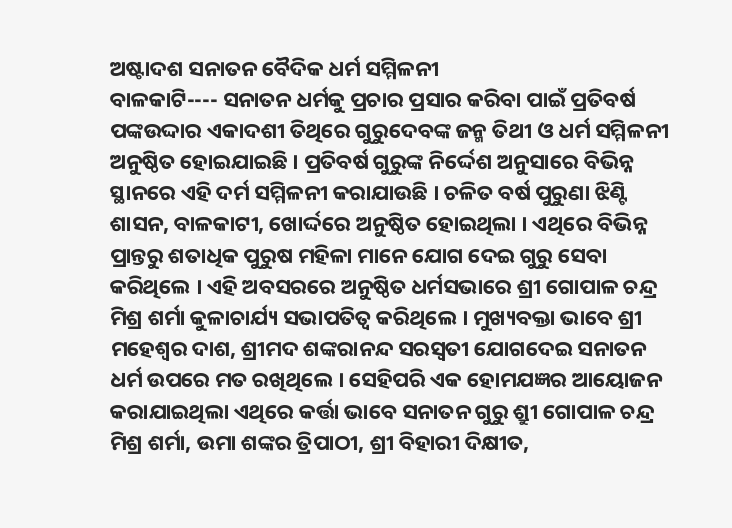ଅଷ୍ଟାଦଶ ସନାତନ ବୈଦିକ ଧର୍ମ ସମ୍ମିଳନୀ
ବାଳକାଟି---- ସନାତନ ଧର୍ମକୁ ପ୍ରଚାର ପ୍ରସାର କରିବା ପାଇଁ ପ୍ରତିବର୍ଷ ପଙ୍କଉଦ୍ଦାର ଏକାଦଶୀ ତିଥିରେ ଗୁରୁଦେବଙ୍କ ଜନ୍ମ ତିଥୀ ଓ ଧର୍ମ ସମ୍ମିଳନୀ ଅନୁଷ୍ଠିତ ହୋଇଯାଇଛି । ପ୍ରତିବର୍ଷ ଗୁରୁଙ୍କ ନିର୍ଦ୍ଦେଶ ଅନୁସାରେ ବିଭିନ୍ନ ସ୍ଥାନରେ ଏହି ଦର୍ମ ସମ୍ମିଳନୀ କରାଯାଉଛି । ଚଳିତ ବର୍ଷ ପୁରୁଣା ଝିଣ୍ଟି ଶାସନ, ବାଳକାଟୀ, ଖୋର୍ଦ୍ଦରେ ଅନୁଷ୍ଠିତ ହୋଇଥିଲା । ଏଥିରେ ବିଭିନ୍ନ ପ୍ରାନ୍ତରୁ ଶତାଧିକ ପୁରୁଷ ମହିଳା ମାନେ ଯୋଗ ଦେଇ ଗୁରୁ ସେବା କରିଥିଲେ । ଏହି ଅବସରରେ ଅନୁଷ୍ଠିତ ଧର୍ମସଭାରେ ଶ୍ରୀ ଗୋପାଳ ଚନ୍ଦ୍ର ମିଶ୍ର ଶର୍ମା କୁଳାଚାର୍ଯ୍ୟ ସଭାପତିତ୍ୱ କରିଥିଲେ । ମୁଖ୍ୟବକ୍ତା ଭାବେ ଶ୍ରୀ ମହେଶ୍ୱର ଦାଶ, ଶ୍ରୀମଦ ଶଙ୍କରାନନ୍ଦ ସରସ୍ୱତୀ ଯୋଗଦେଇ ସନାତନ ଧର୍ମ ଉପରେ ମତ ରଖିଥିଲେ । ସେହିପରି ଏକ ହୋମଯଜ୍ଞର ଆୟୋଜନ କରାଯାଇଥିଲା ଏଥିରେ କର୍ତ୍ତା ଭାବେ ସନାତନ ଗୁରୁ ଶ୍ରୁୀ ଗୋପାଳ ଚନ୍ଦ୍ର ମିଶ୍ର ଶର୍ମା, ଉମା ଶଙ୍କର ତ୍ରିପାଠୀ, ଶ୍ରୀ ବିହାରୀ ଦିକ୍ଷୀତ,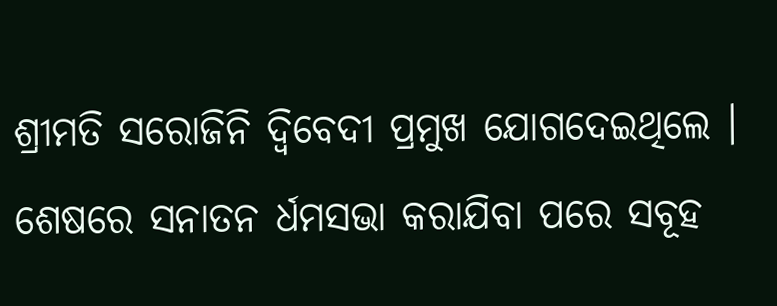ଶ୍ରୀମତି ସରୋଜିନି ଦ୍ୱିବେଦୀ ପ୍ରମୁଖ ଯୋଗଦେଇଥିଲେ । ଶେଷରେ ସନାତନ ର୍ଧମସଭା କରାଯିବା ପରେ ସବୂହ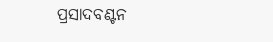ପ୍ରସାଦବଣ୍ଟନ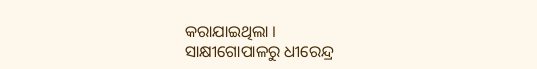କରାଯାଇଥିଲା ।
ସାକ୍ଷୀଗୋପାଳରୁ ଧୀରେନ୍ଦ୍ର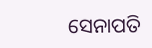ସେନାପତି